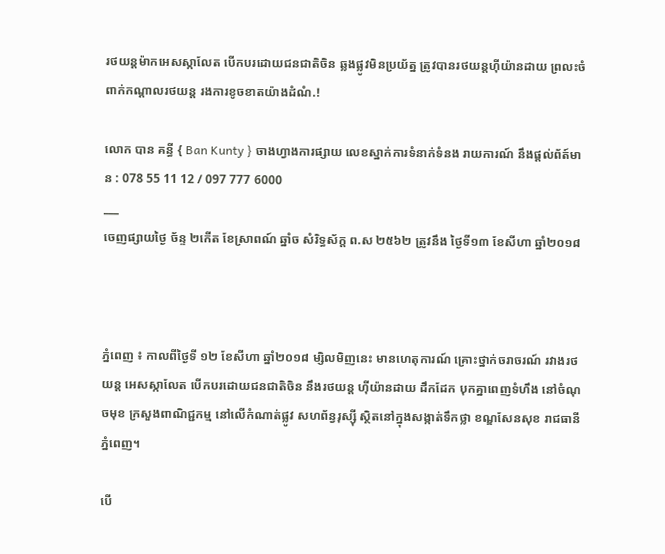រថយន្តម៉ាកអេសស្កាលែត បើកបរដោយជនជាតិចិន ឆ្លងផ្លូវមិនប្រយ័ត្ន ត្រូវបានរថយន្តហ៊ីយ៉ានដាយ ព្រលះចំពាក់កណ្ដាលរថយន្ត រងការខូចខាតយ៉ាងដំណំ.!

លោក បាន គន្ធី { Ban Kunty } ចាងហ្វាងការផ្សាយ លេខស្នាក់ការទំនាក់ទំនង រាយការណ៍ នឹងផ្ដល់ព័ត៍មាន : 078 55 11 12 / 097 777 6000
___
ចេញផ្សាយថ្ងៃ ច័ន្ទ ២កើត ខែស្រាពណ៍ ឆ្នាំច សំរិទ្ធស័ក្ត ព.ស ២៥៦២ ត្រូវនឹង ថ្ងៃទី១៣ ខែសីហា ឆ្នាំ២០១៨



ភ្នំពេញ ៖ កាលពីថ្ងៃទី ១២ ខែសីហា ឆ្នាំ២០១៨ ម្សិលមិញនេះ មានហេតុការណ៍ គ្រោះថ្នាក់ចរាចរណ៍ រវាងរថយន្ត អេសស្កាលែត បើកបរដោយជនជាតិចិន នឹងរថយន្ត ហ៊ីយ៉ានដាយ ដឹកដែក បុកគ្នាពេញទំហឹង នៅចំណុចមុខ ក្រសួងពាណិជ្ជកម្ម នៅលើកំណាត់ផ្លូវ សហព័ន្វរុស្ស៊ី ស្ថិតនៅក្នុងសង្កាត់ទឹកថ្លា ខណ្ឌសែនសុខ រាជធានីភ្នំពេញ។

បើ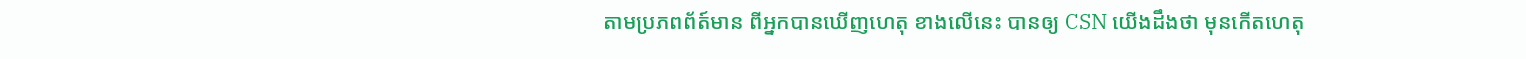តាមប្រភពព័ត៍មាន ពីអ្នកបានឃើញហេតុ ខាងលើនេះ បានឲ្យ CSN យើងដឹងថា មុនកើតហេតុ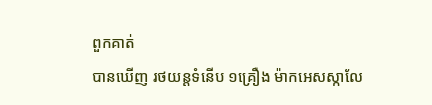ពួកគាត់
បានឃើញ រថយន្តទំនើប ១គ្រឿង ម៉ាកអេសស្កាលែ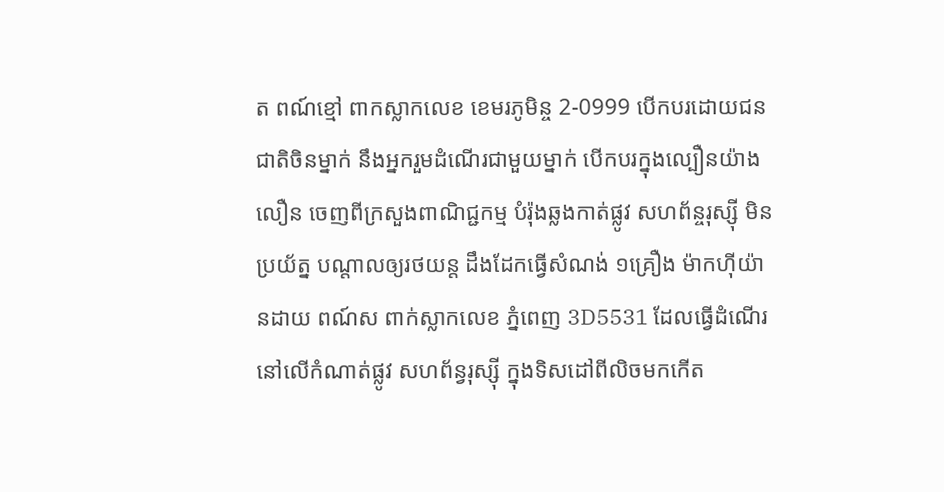ត ពណ៍ខ្មៅ ពាកស្លាកលេខ ខេមរភូមិន្ច 2-0999 បើកបរដោយជនជាតិចិនម្នាក់ នឹងអ្នករួមដំណើរជាមួយម្នាក់ បើកបរក្នុងល្បឿនយ៉ាងលឿន ចេញពីក្រសួងពាណិជ្ជកម្ម បំរ៉ុងឆ្លងកាត់ផ្លូវ សហព័ន្ចរុស្ស៊ី មិនប្រយ័ត្ន បណ្តាលឲ្យរថយន្ត ដឹងដែកធ្វើសំណង់ ១គ្រឿង ម៉ាកហ៊ីយ៉ានដាយ ពណ៍ស ពាក់ស្លាកលេខ ភ្នំពេញ 3D5531 ដែលធ្វើដំណើរ នៅលើកំណាត់ផ្លូវ សហព័ន្វរុស្ស៊ី ក្នុងទិសដៅពីលិចមកកើត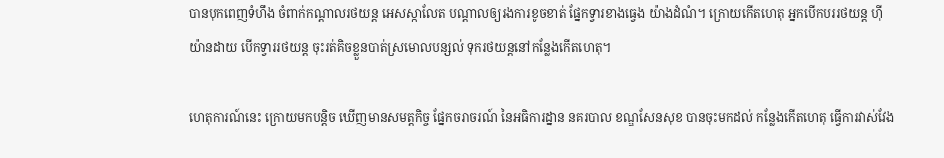បានបុកពេញទំហឹង ចំពាក់កណ្តាលរថយន្ត អេសស្កាលែត បណ្តាលឲ្យរងការខូចខាត់ ផ្នែកទ្វារខាងធ្វេង យ៉ាងដំណំ។ ក្រោយកើតហេតុ អ្នកបើកបររថយន្ត ហ៊ីយ៉ានដាយ បើកទ្វាររថយន្ត ចុះរត់គិចខ្លួនបាត់ស្រមោលបន្សល់ ទុករថយន្តនៅកន្លែងកើតហេតុ។

ហេតុការណ៍នេះ ក្រោយមកបន្តិច ឃើញមានសមត្តកិច្ច ផ្នែកចរាចរណ៍ នៃអធិការដ្នាន នគរបាល ខណ្ឌសែនសុខ បានចុះមកដល់ កន្លែងកើតហេតុ ធ្វើការវាស់វែង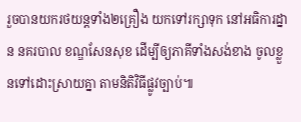រួចបានយករថយន្តទាំង២គ្រឿង យកទៅរក្សាទុក នៅអធិការដ្នាន នគរបាល ខណ្ឌសែនសុខ ដើម្បីឲ្យភាគីទាំងសង់ខាង ចូលខ្លួនទៅដោះស្រាយគ្នា តាមនិតិវិធីផ្លូវច្បាប់៕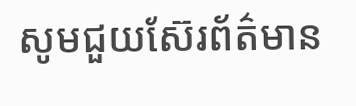សូមជួយស៊ែរព័ត៌មាន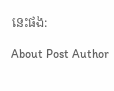នេះផង:

About Post Author